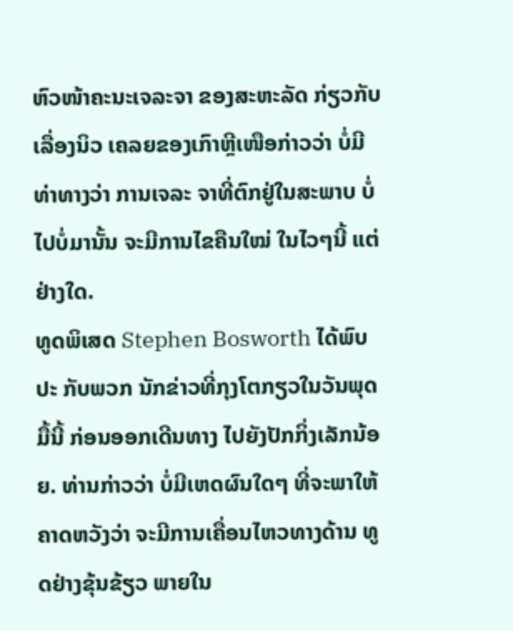ຫົວໜ້າຄະນະເຈລະຈາ ຂອງສະຫະລັດ ກ່ຽວກັບເລື່ອງນິວ ເຄລຍຂອງເກົາຫຼີເໜືອກ່າວວ່າ ບໍ່ມີທ່າທາງວ່າ ການເຈລະ ຈາທີ່ຕົກຢູ່ໃນສະພາບ ບໍ່ໄປບໍ່ມານັ້ນ ຈະມີການໄຂຄືນໃໝ່ ໃນໄວໆນີ້ ແຕ່ຢ່າງໃດ.
ທູດພິເສດ Stephen Bosworth ໄດ້ພົບປະ ກັບພວກ ນັກຂ່າວທີ່ກຸງໂຕກຽວໃນວັນພຸດມື້ນີ້ ກ່ອນອອກເດີນທາງ ໄປຍັງປັກກິ່ງເລັກນ້ອຍ. ທ່ານກ່າວວ່າ ບໍ່ມີເຫດຜົນໃດໆ ທີ່ຈະພາໃຫ້ຄາດຫວັງວ່າ ຈະມີການເຄື່ອນໄຫວທາງດ້ານ ທູດຢ່າງຂຸ້ນຂ້ຽວ ພາຍໃນ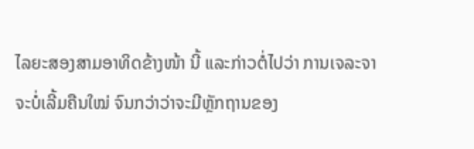ໄລຍະສອງສາມອາທິດຂ້າງໜ້າ ນີ້ ແລະກ່າວຕໍ່ໄປວ່າ ການເຈລະຈາ ຈະບໍ່ເລີ້ມຄືນໃໝ່ ຈົນກວ່າວ່າຈະມີຫຼັກຖານຂອງ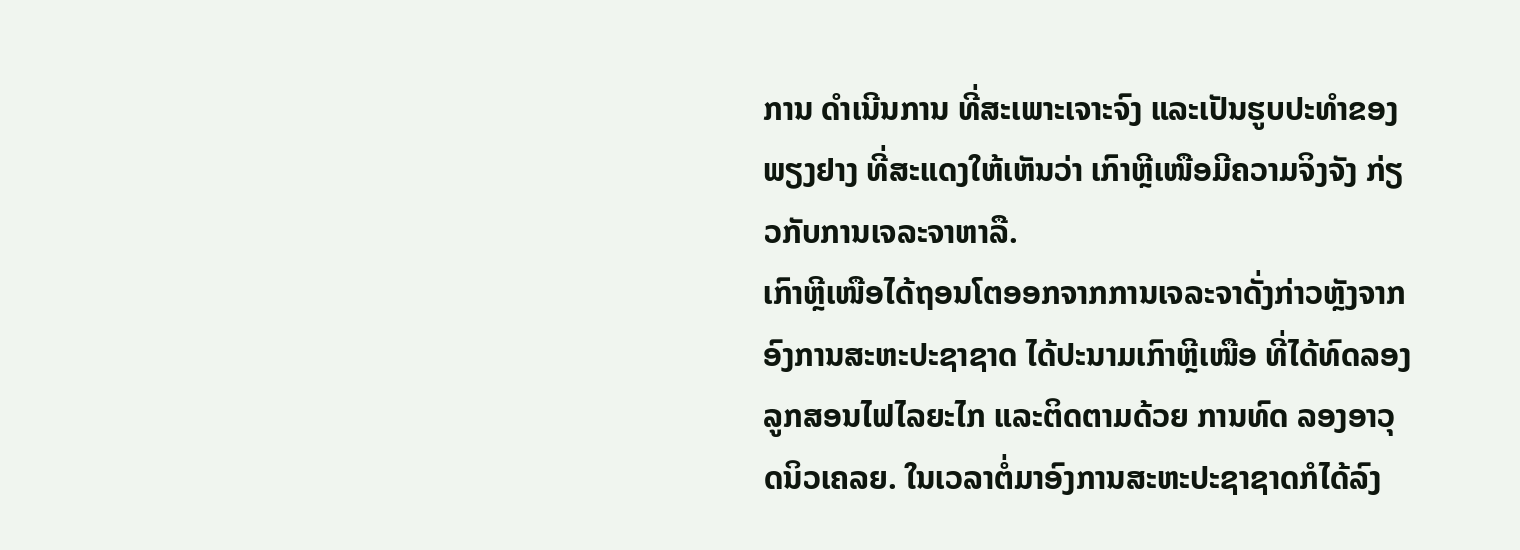ການ ດຳເນີນການ ທີ່ສະເພາະເຈາະຈົງ ແລະເປັນຮູບປະທໍາຂອງພຽງຢາງ ທີ່ສະແດງໃຫ້ເຫັນວ່າ ເກົາຫຼີເໜືອມີຄວາມຈິງຈັງ ກ່ຽວກັບການເຈລະຈາຫາລື.
ເກົາຫຼີເໜືອໄດ້ຖອນໂຕອອກຈາກການເຈລະຈາດັ່ງກ່າວຫຼັງຈາກອົງການສະຫະປະຊາຊາດ ໄດ້ປະນາມເກົາຫຼີເໜືອ ທີ່ໄດ້ທົດລອງລູກສອນໄຟໄລຍະໄກ ແລະຕິດຕາມດ້ວຍ ການທົດ ລອງອາວຸດນິວເຄລຍ. ໃນເວລາຕໍ່ມາອົງການສະຫະປະຊາຊາດກໍໄດ້ລົງ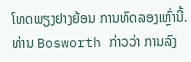ໂທດພຽງຢາງຍ້ອນ ການທົດລອງເຫຼົ່ານີ້.
ທ່ານ Bosworth ກ່າວວ່າ ການລົງ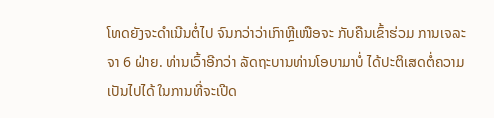ໂທດຍັງຈະດຳເນີນຕໍ່ໄປ ຈົນກວ່າວ່າເກົາຫຼີເໜືອຈະ ກັບຄືນເຂົ້າຮ່ວມ ການເຈລະຈາ 6 ຝ່າຍ. ທ່ານເວົ້າອີກວ່າ ລັດຖະບານທ່ານໂອບາມາບໍ່ ໄດ້ປະຕິເສດຕໍ່ຄວາມເປັນໄປໄດ້ ໃນການທີ່ຈະເປີດ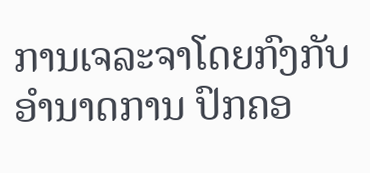ການເຈລະຈາໂດຍກົງກັບອຳນາດການ ປົກຄອ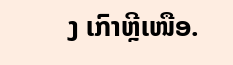ງ ເກົາຫຼີເໜືອ.